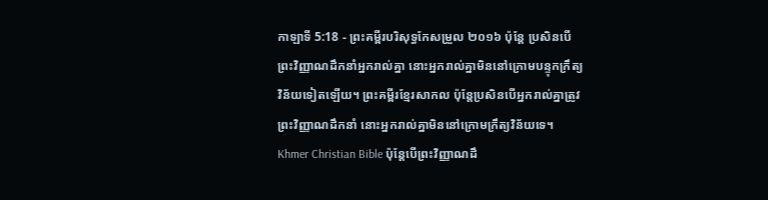កាឡាទី 5:18 - ព្រះគម្ពីរបរិសុទ្ធកែសម្រួល ២០១៦ ប៉ុន្ដែ ប្រសិនបើព្រះវិញ្ញាណដឹកនាំអ្នករាល់គ្នា នោះអ្នករាល់គ្នាមិននៅក្រោមបន្ទុកក្រឹត្យវិន័យទៀតឡើយ។ ព្រះគម្ពីរខ្មែរសាកល ប៉ុន្តែប្រសិនបើអ្នករាល់គ្នាត្រូវព្រះវិញ្ញាណដឹកនាំ នោះអ្នករាល់គ្នាមិននៅក្រោមក្រឹត្យវិន័យទេ។ Khmer Christian Bible ប៉ុន្ដែបើព្រះវិញ្ញាណដឹ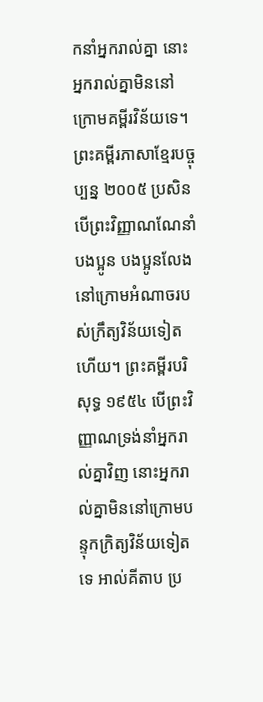កនាំអ្នករាល់គ្នា នោះអ្នករាល់គ្នាមិននៅក្រោមគម្ពីរវិន័យទេ។ ព្រះគម្ពីរភាសាខ្មែរបច្ចុប្បន្ន ២០០៥ ប្រសិនបើព្រះវិញ្ញាណណែនាំបងប្អូន បងប្អូនលែងនៅក្រោមអំណាចរបស់ក្រឹត្យវិន័យទៀតហើយ។ ព្រះគម្ពីរបរិសុទ្ធ ១៩៥៤ បើព្រះវិញ្ញាណទ្រង់នាំអ្នករាល់គ្នាវិញ នោះអ្នករាល់គ្នាមិននៅក្រោមបន្ទុកក្រិត្យវិន័យទៀតទេ អាល់គីតាប ប្រ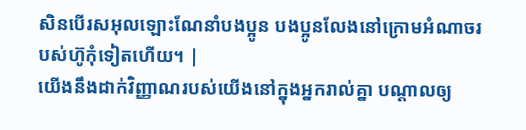សិនបើរសអុលឡោះណែនាំបងប្អូន បងប្អូនលែងនៅក្រោមអំណាចរបស់ហ៊ូកុំទៀតហើយ។ |
យើងនឹងដាក់វិញ្ញាណរបស់យើងនៅក្នុងអ្នករាល់គ្នា បណ្ដាលឲ្យ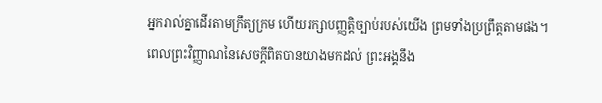អ្នករាល់គ្នាដើរតាមក្រឹត្យក្រម ហើយរក្សាបញ្ញត្តិច្បាប់របស់យើង ព្រមទាំងប្រព្រឹត្តតាមផង។
ពេលព្រះវិញ្ញាណនៃសេចក្តីពិតបានយាងមកដល់ ព្រះអង្គនឹង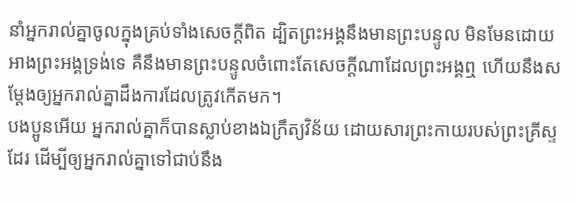នាំអ្នករាល់គ្នាចូលក្នុងគ្រប់ទាំងសេចក្តីពិត ដ្បិតព្រះអង្គនឹងមានព្រះបន្ទូល មិនមែនដោយអាងព្រះអង្គទ្រង់ទេ គឺនឹងមានព្រះបន្ទូលចំពោះតែសេចក្តីណាដែលព្រះអង្គឮ ហើយនឹងសម្តែងឲ្យអ្នករាល់គ្នាដឹងការដែលត្រូវកើតមក។
បងប្អូនអើយ អ្នករាល់គ្នាក៏បានស្លាប់ខាងឯក្រឹត្យវិន័យ ដោយសារព្រះកាយរបស់ព្រះគ្រីស្ទដែរ ដើម្បីឲ្យអ្នករាល់គ្នាទៅជាប់នឹង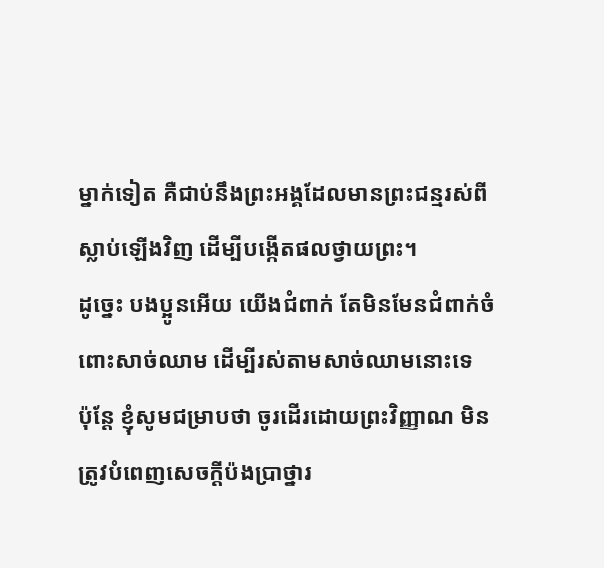ម្នាក់ទៀត គឺជាប់នឹងព្រះអង្គដែលមានព្រះជន្មរស់ពីស្លាប់ឡើងវិញ ដើម្បីបង្កើតផលថ្វាយព្រះ។
ដូច្នេះ បងប្អូនអើយ យើងជំពាក់ តែមិនមែនជំពាក់ចំពោះសាច់ឈាម ដើម្បីរស់តាមសាច់ឈាមនោះទេ
ប៉ុន្ដែ ខ្ញុំសូមជម្រាបថា ចូរដើរដោយព្រះវិញ្ញាណ មិនត្រូវបំពេញសេចក្ដីប៉ងប្រាថ្នារ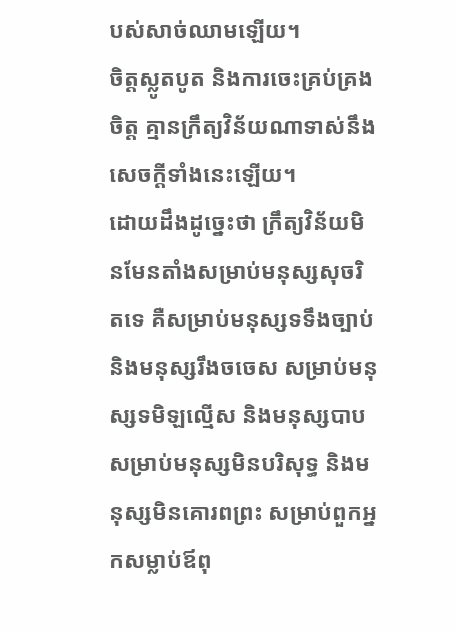បស់សាច់ឈាមឡើយ។
ចិត្តស្លូតបូត និងការចេះគ្រប់គ្រងចិត្ត គ្មានក្រឹត្យវិន័យណាទាស់នឹងសេចក្ដីទាំងនេះឡើយ។
ដោយដឹងដូច្នេះថា ក្រឹត្យវិន័យមិនមែនតាំងសម្រាប់មនុស្សសុចរិតទេ គឺសម្រាប់មនុស្សទទឹងច្បាប់ និងមនុស្សរឹងចចេស សម្រាប់មនុស្សទមិឡល្មើស និងមនុស្សបាប សម្រាប់មនុស្សមិនបរិសុទ្ធ និងមនុស្សមិនគោរពព្រះ សម្រាប់ពួកអ្នកសម្លាប់ឪពុ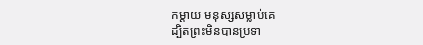កម្តាយ មនុស្សសម្លាប់គេ
ដ្បិតព្រះមិនបានប្រទា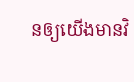នឲ្យយើងមានវិ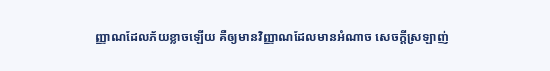ញ្ញាណដែលភ័យខ្លាចឡើយ គឺឲ្យមានវិញ្ញាណដែលមានអំណាច សេចក្ដីស្រឡាញ់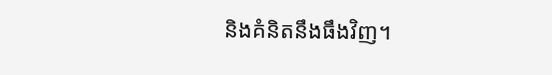និងគំនិតនឹងធឹងវិញ។